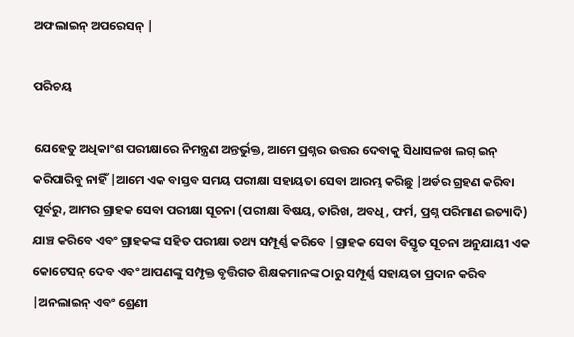ଅଫଲାଇନ୍ ଅପରେସନ୍ |

ପରିଚୟ

ଯେହେତୁ ଅଧିକାଂଶ ପରୀକ୍ଷାରେ ନିମନ୍ତ୍ରଣ ଅନ୍ତର୍ଭୁକ୍ତ, ଆମେ ପ୍ରଶ୍ନର ଉତ୍ତର ଦେବାକୁ ସିଧାସଳଖ ଲଗ୍ ଇନ୍ କରିପାରିବୁ ନାହିଁ |ଆମେ ଏକ ବାସ୍ତବ ସମୟ ପରୀକ୍ଷା ସହାୟତା ସେବା ଆରମ୍ଭ କରିଛୁ |ଅର୍ଡର ଗ୍ରହଣ କରିବା ପୂର୍ବରୁ, ଆମର ଗ୍ରାହକ ସେବା ପରୀକ୍ଷା ସୂଚନା (ପରୀକ୍ଷା ବିଷୟ, ତାରିଖ, ଅବଧି, ଫର୍ମ, ପ୍ରଶ୍ନ ପରିମାଣ ଇତ୍ୟାଦି) ଯାଞ୍ଚ କରିବେ ଏବଂ ଗ୍ରାହକଙ୍କ ସହିତ ପରୀକ୍ଷା ତଥ୍ୟ ସମ୍ପୂର୍ଣ୍ଣ କରିବେ |ଗ୍ରାହକ ସେବା ବିସ୍ତୃତ ସୂଚନା ଅନୁଯାୟୀ ଏକ କୋଟେସନ୍ ଦେବ ଏବଂ ଆପଣଙ୍କୁ ସମ୍ପୃକ୍ତ ବୃତ୍ତିଗତ ଶିକ୍ଷକମାନଙ୍କ ଠାରୁ ସମ୍ପୂର୍ଣ୍ଣ ସହାୟତା ପ୍ରଦାନ କରିବ |ଅନଲାଇନ୍ ଏବଂ ଶ୍ରେଣୀ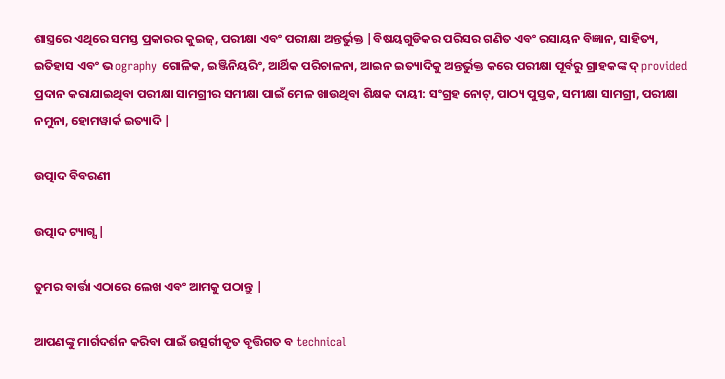ଶାସ୍ତ୍ରରେ ଏଥିରେ ସମସ୍ତ ପ୍ରକାରର କୁଇଜ୍, ପରୀକ୍ଷା ଏବଂ ପରୀକ୍ଷା ଅନ୍ତର୍ଭୁକ୍ତ |ବିଷୟଗୁଡିକର ପରିସର ଗଣିତ ଏବଂ ରସାୟନ ବିଜ୍ଞାନ, ସାହିତ୍ୟ, ଇତିହାସ ଏବଂ ଭ ography ଗୋଳିକ, ଇଞ୍ଜିନିୟରିଂ, ଆର୍ଥିକ ପରିଚାଳନା, ଆଇନ ଇତ୍ୟାଦିକୁ ଅନ୍ତର୍ଭୁକ୍ତ କରେ ପରୀକ୍ଷା ପୂର୍ବରୁ ଗ୍ରାହକଙ୍କ ଦ୍ provided ପ୍ରଦାନ କରାଯାଇଥିବା ପରୀକ୍ଷା ସାମଗ୍ରୀର ସମୀକ୍ଷା ପାଇଁ ମେଳ ଖାଉଥିବା ଶିକ୍ଷକ ଦାୟୀ: ସଂଗ୍ରହ ନୋଟ୍, ପାଠ୍ୟ ପୁସ୍ତକ, ସମୀକ୍ଷା ସାମଗ୍ରୀ, ପରୀକ୍ଷା ନମୁନା, ହୋମୱାର୍କ ଇତ୍ୟାଦି |

ଉତ୍ପାଦ ବିବରଣୀ

ଉତ୍ପାଦ ଟ୍ୟାଗ୍ସ |

ତୁମର ବାର୍ତ୍ତା ଏଠାରେ ଲେଖ ଏବଂ ଆମକୁ ପଠାନ୍ତୁ |

ଆପଣଙ୍କୁ ମାର୍ଗଦର୍ଶନ କରିବା ପାଇଁ ଉତ୍ସର୍ଗୀକୃତ ବୃତ୍ତିଗତ ବ technical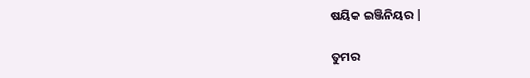ଷୟିକ ଇଞ୍ଜିନିୟର |

ତୁମର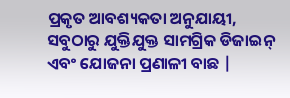ପ୍ରକୃତ ଆବଶ୍ୟକତା ଅନୁଯାୟୀ, ସବୁଠାରୁ ଯୁକ୍ତିଯୁକ୍ତ ସାମଗ୍ରିକ ଡିଜାଇନ୍ ଏବଂ ଯୋଜନା ପ୍ରଣାଳୀ ବାଛ |